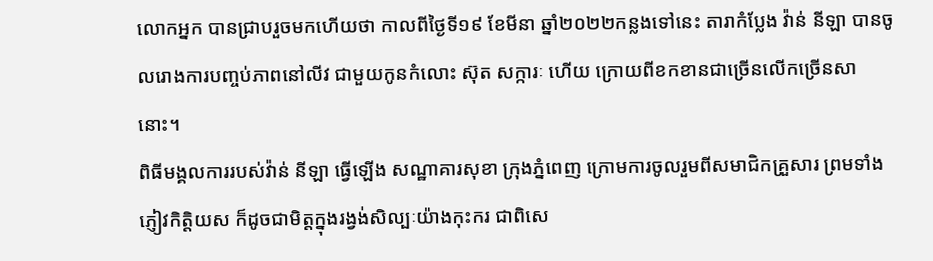លោកអ្នក បានជ្រាបរួចមកហើយថា កាលពីថ្ងៃទី១៩ ខែមីនា ឆ្នាំ២០២២កន្លងទៅនេះ តារាកំប្លែង វ៉ាន់ នីឡា បានចូលរោងការបញ្ចប់ភាពនៅលីវ ជាមួយកូនកំលោះ ស៊ុត សក្ការៈ ហើយ ក្រោយពីខកខានជាច្រើនលើកច្រើនសា នោះ។
ពិធីមង្គលការរបស់វ៉ាន់ នីឡា ធ្វើឡើង សណ្ឋាគារសុខា ក្រុងភ្នំពេញ ក្រោមការចូលរួមពីសមាជិកគ្រួសារ ព្រមទាំងភ្ញៀវកិត្តិយស ក៏ដូចជាមិត្តក្នុងរង្វង់សិល្បៈយ៉ាងកុះករ ជាពិសេ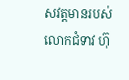សវត្តមានរបស់លោកជំទាវ ហ៊ុ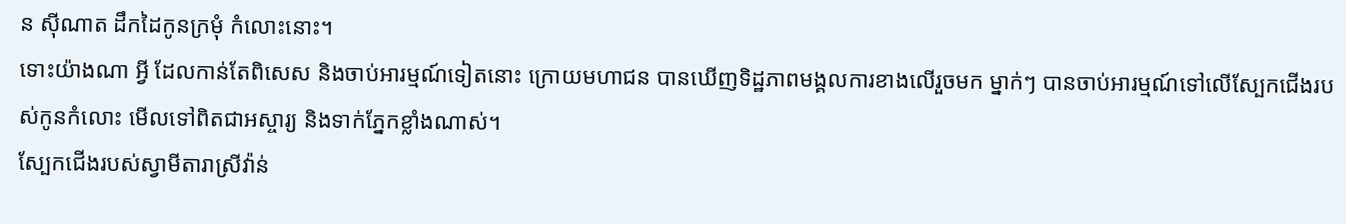ន ស៊ីណាត ដឹកដៃកូនក្រមុំ កំលោះនោះ។
ទោះយ៉ាងណា អ្វី ដែលកាន់តែពិសេស និងចាប់អារម្មណ៍ទៀតនោះ ក្រោយមហាជន បានឃើញទិដ្ឋភាពមង្គលការខាងលើរួចមក ម្នាក់ៗ បានចាប់អារម្មណ៍ទៅលើស្បែកជើងរបស់កូនកំលោះ មើលទៅពិតជាអស្ចារ្យ និងទាក់ភ្នែកខ្លាំងណាស់។
ស្បែកជើងរបស់ស្វាមីតារាស្រីវ៉ាន់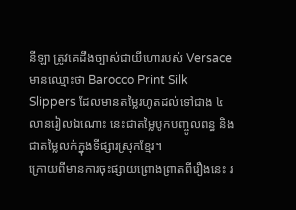នីឡា ត្រូវគេដឹងច្បាស់ជាយីហោរបស់ Versace មានឈ្មោះថា Barocco Print Silk Slippers ដែលមានតម្លៃរហូតដល់ទៅជាង ៤លានរៀលឯណោះ នេះជាតម្លៃបូកបញ្ចូលពន្ធ និងជាតម្លៃលក់ក្នុងទីផ្សារស្រុកខ្មែរ។
ក្រោយពីមានការចុះផ្សាយព្រោងព្រាតពីរឿងនេះ រ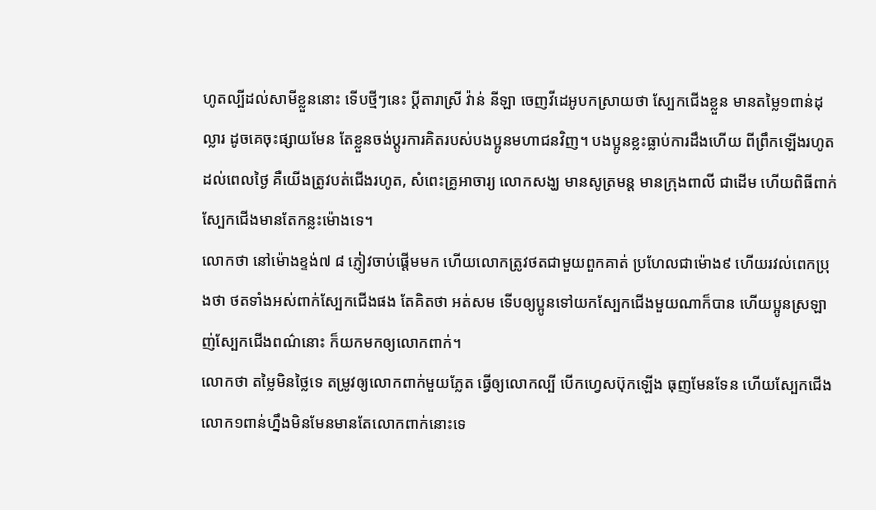ហូតល្បីដល់សាមីខ្លួននោះ ទើបថ្មីៗនេះ ប្ដីតារាស្រី វ៉ាន់ នីឡា ចេញវីដេអូបកស្រាយថា ស្បែកជើងខ្លួន មានតម្លៃ១ពាន់ដុល្លារ ដូចគេចុះផ្សាយមែន តែខ្លួនចង់ប្ដូរការគិតរបស់បងប្អូនមហាជនវិញ។ បងប្អូនខ្លះធ្លាប់ការដឹងហើយ ពីព្រឹកឡើងរហូតដល់ពេលថ្ងៃ គឺយើងត្រូវបត់ជើងរហូត, សំពេះគ្រូអាចារ្យ លោកសង្ឃ មានសូត្រមន្ត មានក្រុងពាលី ជាដើម ហើយពិធីពាក់ស្បែកជើងមានតែកន្លះម៉ោងទេ។
លោកថា នៅម៉ោងខ្ទង់៧ ៨ ភ្ញៀវចាប់ផ្ដើមមក ហើយលោកត្រូវថតជាមួយពួកគាត់ ប្រហែលជាម៉ោង៩ ហើយរវល់ពេកប្រុងថា ថតទាំងអស់ពាក់ស្បែកជើងផង តែគិតថា អត់សម ទើបឲ្យប្អូនទៅយកស្បែកជើងមួយណាក៏បាន ហើយប្អូនស្រឡាញ់ស្បែកជើងពណ៌នោះ ក៏យកមកឲ្យលោកពាក់។
លោកថា តម្លៃមិនថ្លៃទេ តម្រូវឲ្យលោកពាក់មួយភ្លែត ធ្វើឲ្យលោកល្បី បើកហ្វេសប៊ុកឡើង ធុញមែនទែន ហើយស្បែកជើងលោក១ពាន់ហ្នឹងមិនមែនមានតែលោកពាក់នោះទេ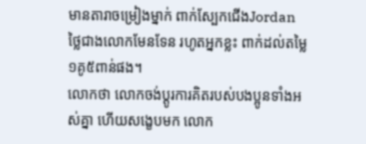មានតារាចម្រៀងម្នាក់ ពាក់ស្បែកជើងJordan ថ្លៃជាងលោកមែនទែន រហូតអ្នកខ្លះ ពាក់ដល់តម្លៃ១គូ៥ពាន់ផង។
លោកថា លោកចង់ប្ដូរការគិតរបស់បងប្អូនទាំងអស់គ្នា ហើយសង្ខេបមក លោក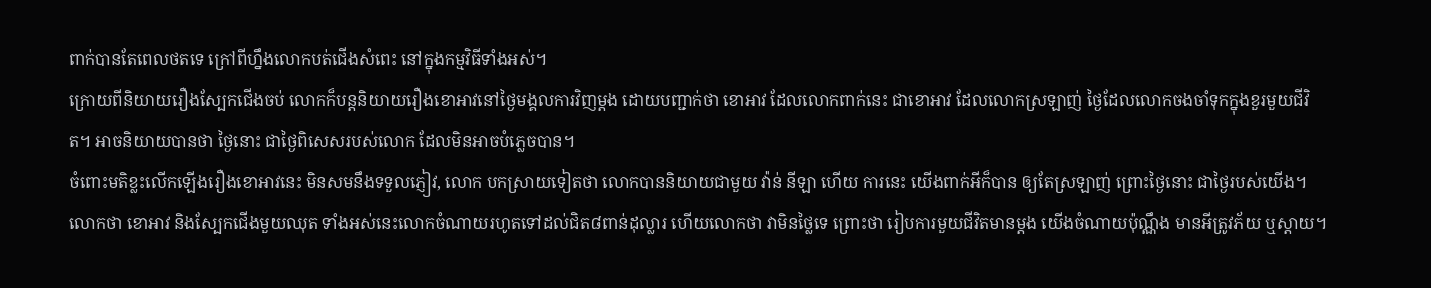ពាក់បានតែពេលថតទេ ក្រៅពីហ្នឹងលោកបត់ជើងសំពេះ នៅក្នុងកម្មវិធីទាំងអស់។
ក្រោយពីនិយាយរឿងស្បែកជើងចប់ លោកក៏បន្តនិយាយរឿងខោអាវនៅថ្ងៃមង្គលការវិញម្ដង ដោយបញ្ជាក់ថា ខោអាវ ដែលលោកពាក់នេះ ជាខោអាវ ដែលលោកស្រឡាញ់ ថ្ងៃដែលលោកចងចាំទុកក្នុងខួរមួយជីវិត។ អាចនិយាយបានថា ថ្ងៃនោះ ជាថ្ងៃពិសេសរបស់លោក ដែលមិនអាចបំភ្លេចបាន។
ចំពោះមតិខ្លះលើកឡើងរឿងខោអាវនេះ មិនសមនឹងទទួលភ្ញៀវ, លោក បកស្រាយទៀតថា លោកបាននិយាយជាមួយ វ៉ាន់ នីឡា ហើយ ការនេះ យើងពាក់អីក៏បាន ឲ្យតែស្រឡាញ់ ព្រោះថ្ងៃនោះ ជាថ្ងៃរបស់យើង។
លោកថា ខោអាវ និងស្បែកជើងមួយឈុត ទាំងអស់នេះលោកចំណាយរហូតទៅដល់ជិត៨ពាន់ដុល្លារ ហើយលោកថា វាមិនថ្លៃទេ ព្រោះថា រៀបការមួយជីវិតមានម្ដង យើងចំណាយប៉ុណ្ណឹង មានអីត្រូវភ័យ ឬស្ដាយ។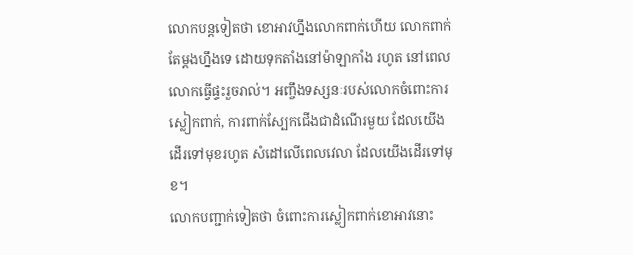លោកបន្តទៀតថា ខោអាវហ្នឹងលោកពាក់ហើយ លោកពាក់តែម្ដងហ្នឹងទេ ដោយទុកតាំងនៅម៉ាឡាកាំង រហូត នៅពេលលោកធ្វើផ្ទះរួចរាល់។ អញ្ចឹងទស្សនៈរបស់លោកចំពោះការស្លៀកពាក់, ការពាក់ស្បែកជើងជាដំណើរមួយ ដែលយើងដើរទៅមុខរហូត សំដៅលើពេលវេលា ដែលយើងដើរទៅមុខ។
លោកបញ្ជាក់ទៀតថា ចំពោះការស្លៀកពាក់ខោអាវនោះ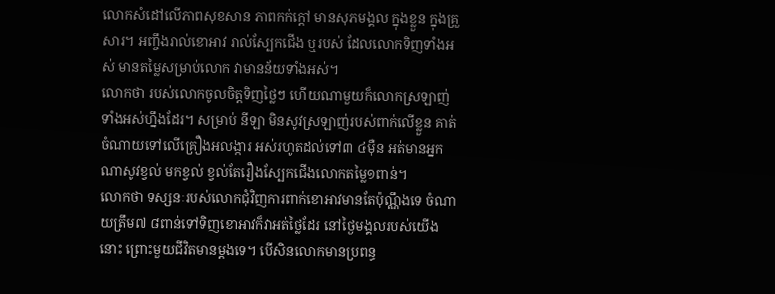លោកសំដៅលើភាពសុខសាន ភាពកក់ក្ដៅ មានសុភមង្គល ក្នុងខ្លួន ក្នុងគ្រួសារ។ អញ្ចឹងរាល់ខោអាវ រាល់ស្បែកជើង ឬរបស់ ដែលលោកទិញទាំងអស់ មានតម្លៃសម្រាប់លោក វាមានន័យទាំងអស់។
លោកថា របស់លោកចូលចិត្តទិញថ្លៃៗ ហើយណាមួយក៏លោកស្រឡាញ់ទាំងអស់ហ្នឹងដែរ។ សម្រាប់ នីឡា មិនសូវស្រឡាញ់របស់ពាក់លើខ្លួន គាត់ចំណាយទៅលើគ្រឿងអលង្ការ អស់រហូតដល់ទៅ៣ ៤ម៉ឺន អត់មានអ្នកណាសូវខ្វល់ មកខ្វល់ ខ្វល់តែរឿងស្បែកជើងលោកតម្លៃ១ពាន់។
លោកថា ទស្សនៈរបស់លោកជុំវិញការពាក់ខោអាវមានតែប៉ុណ្ណឹងទេ ចំណាយត្រឹម៧ ៨ពាន់ទៅទិញខោអាវក៏វាអត់ថ្លៃដែរ នៅថ្ងៃមង្គលរបស់យើងនោះ ព្រោះមួយជីវិតមានម្ដងទេ។ បើសិនលោកមានប្រពន្ធ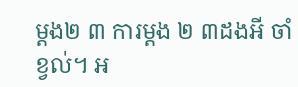ម្ដង២ ៣ ការម្ដង ២ ៣ដងអី ចាំខ្វល់។ អ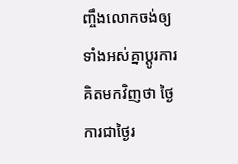ញ្ចឹងលោកចង់ឲ្យទាំងអស់គ្នាប្ដូរការគិតមកវិញថា ថ្ងៃការជាថ្ងៃរ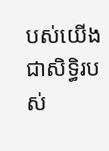បស់យើង ជាសិទ្ធិរបស់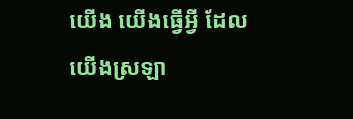យើង យើងធ្វើអ្វី ដែលយើងស្រឡា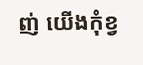ញ់ យើងកុំខ្វ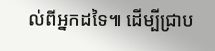ល់ពីអ្នកដទៃ៕ ដើម្បីជ្រាប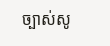ច្បាស់សូ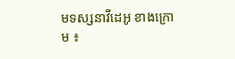មទស្សនាវីដេអូ ខាងក្រោម ៖